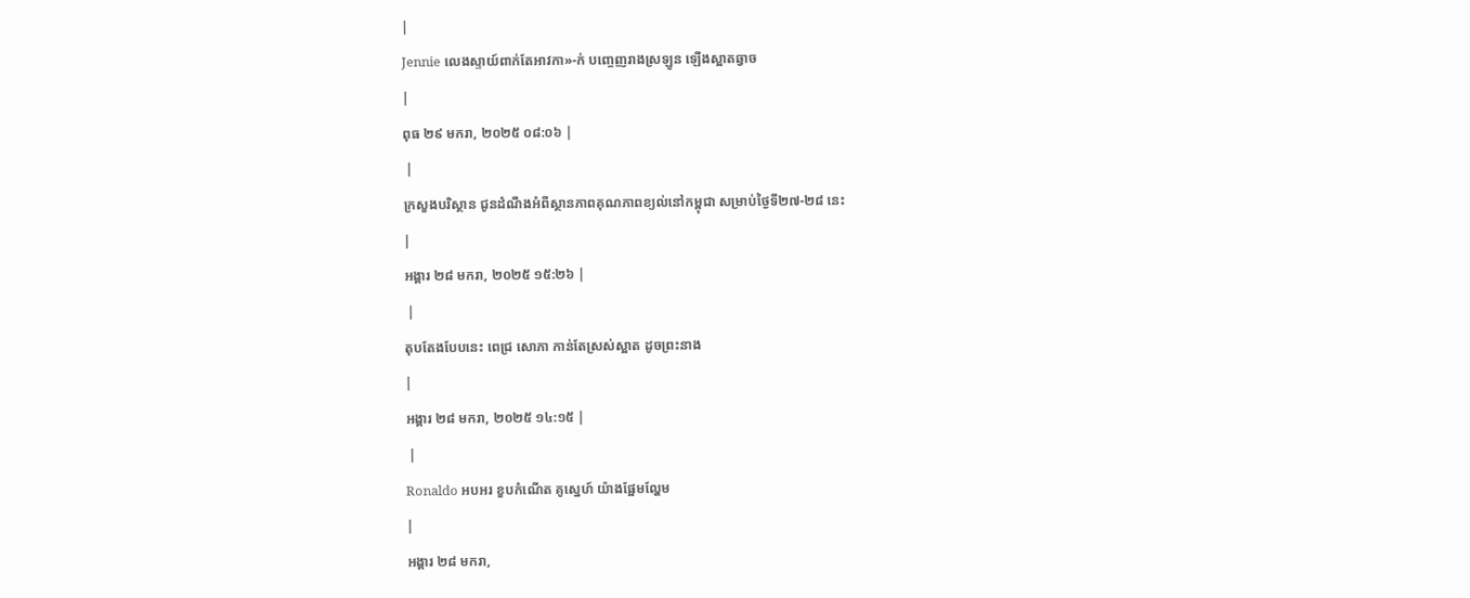|
Jennie លេងស្ទាយ៍ពាក់តែអាវកា»-ក់ បញ្ចេញរាងស្រឡូន ឡើងស្អាតឆ្វាច
|
ពុធ ២៩ មករា, ២០២៥ ០៨:០៦ |
 |
ក្រសួងបរិស្ថាន ជូនដំណឹងអំពីស្ថានភាពគុណភាពខ្យល់នៅកម្ពុជា សម្រាប់ថ្ងៃទី២៧-២៨ នេះ
|
អង្គារ ២៨ មករា, ២០២៥ ១៥:២៦ |
 |
តុបតែងបែបនេះ ពេជ្រ សោភា កាន់តែស្រស់ស្អាត ដូចព្រះនាង
|
អង្គារ ២៨ មករា, ២០២៥ ១៤:១៥ |
 |
Ronaldo អបអរ ខួបកំណើត គូស្នេហ៍ យ៉ាងផ្អែមល្ហែម
|
អង្គារ ២៨ មករា,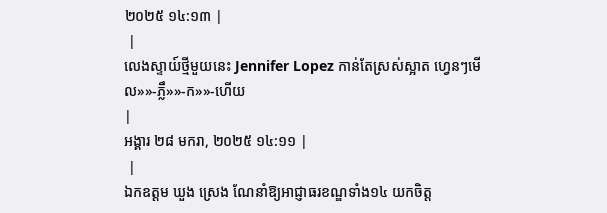២០២៥ ១៤:១៣ |
 |
លេងស្ទាយ៍ថ្មីមួយនេះ Jennifer Lopez កាន់តែស្រស់ស្អាត ហ្វេនៗមើល»»-ភ្លឹ»»-ក»»-ហើយ
|
អង្គារ ២៨ មករា, ២០២៥ ១៤:១១ |
 |
ឯកឧត្ដម ឃួង ស្រេង ណែនាំឱ្យអាជ្ញាធរខណ្ឌទាំង១៤ យកចិត្ត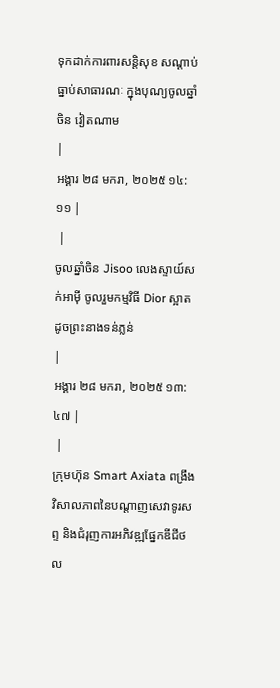ទុកដាក់ការពារសន្តិសុខ សណ្ដាប់ធ្នាប់សាធារណៈ ក្នុងបុណ្យចូលឆ្នាំចិន វៀតណាម
|
អង្គារ ២៨ មករា, ២០២៥ ១៤:១១ |
 |
ចូលឆ្នាំចិន Jisoo លេងស្ទាយ៍សក់អាម៉ី ចូលរួមកម្មវិធី Dior ស្អាតដូចព្រះនាងទន់ភ្លន់
|
អង្គារ ២៨ មករា, ២០២៥ ១៣:៤៧ |
 |
ក្រុមហ៊ុន Smart Axiata ពង្រឹងវិសាលភាពនៃបណ្ដាញសេវាទូរសព្ទ និងជំរុញការអភិវឌ្ឍផ្នែកឌីជីថល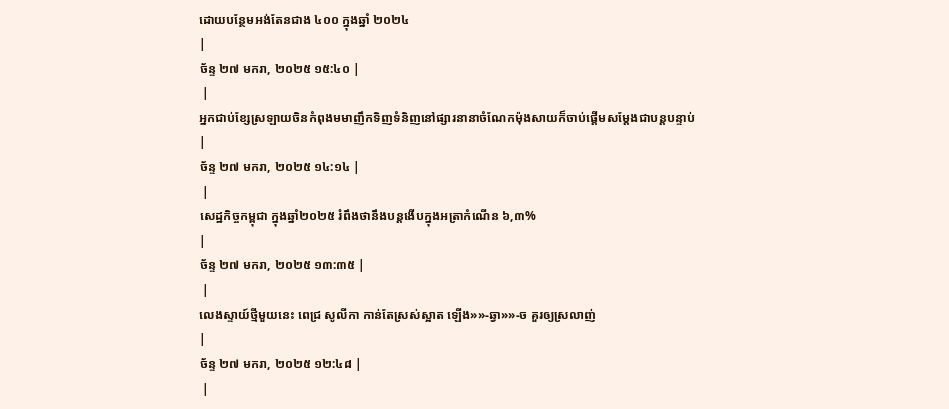ដោយបន្ថែមអង់តែនជាង ៤០០ ក្នុងឆ្នាំ ២០២៤
|
ច័ន្ទ ២៧ មករា, ២០២៥ ១៥:៤០ |
 |
អ្នកជាប់ខ្សែស្រឡាយចិនកំពុងមមាញឹកទិញទំនិញនៅផ្សារនានាចំណែកម៉ុងសាយក៏ចាប់ផ្តើមសម្តែងជាបន្តបន្ទាប់
|
ច័ន្ទ ២៧ មករា, ២០២៥ ១៤:១៤ |
 |
សេដ្ឋកិច្ចកម្ពុជា ក្នុងឆ្នាំ២០២៥ រំពឹងថានឹងបន្តងើបក្នុងអត្រាកំណើន ៦,៣%
|
ច័ន្ទ ២៧ មករា, ២០២៥ ១៣:៣៥ |
 |
លេងស្ទាយ៍ថ្មីមួយនេះ ពេជ្រ សូលីកា កាន់តែស្រស់ស្អាត ឡើង»»-ឆ្វា»»-ច គួរឲ្យស្រលាញ់
|
ច័ន្ទ ២៧ មករា, ២០២៥ ១២:៤៨ |
 |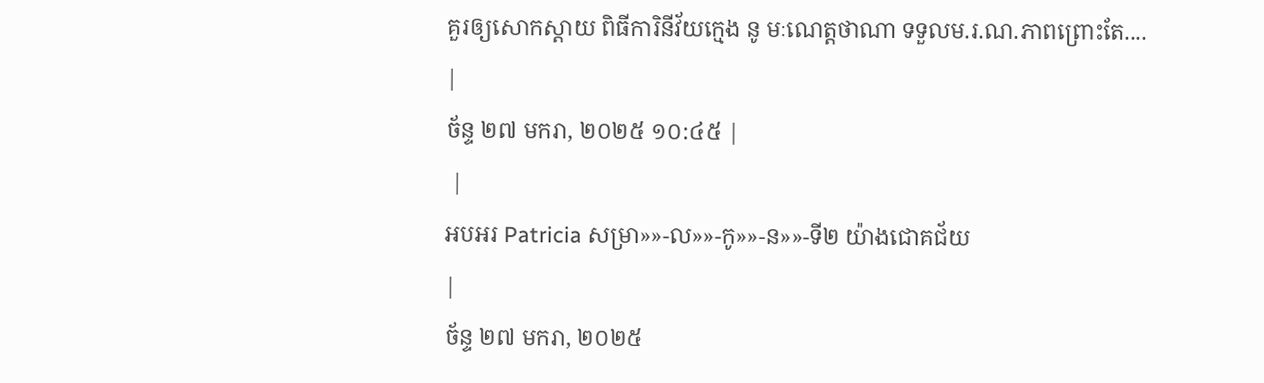គួរឲ្យសោកស្តាយ ពិធីការិនីវ័យក្មេង នូ មៈណេត្តថាណា ទទួលម.រ.ណ.ភាពព្រោះតែ....
|
ច័ន្ទ ២៧ មករា, ២០២៥ ១០:៤៥ |
 |
អបអរ Patricia សម្រា»»-ល»»-កូ»»-ន»»-ទី២ យ៉ាងជោគជ័យ
|
ច័ន្ទ ២៧ មករា, ២០២៥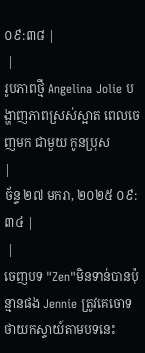០៩:៣៨ |
 |
រូបភាពថ្មី Angelina Jolie បង្ហាញភាពស្រស់ស្អាត ពេលចេញមក ជាមួយ កូនប្រុស
|
ច័ន្ទ ២៧ មករា, ២០២៥ ០៩:៣៤ |
 |
ចេញបទ "Zen"មិនទាន់បានប៉ុន្មានផង Jennie ត្រូវគេចោទថាយកស្ទាយ៍តាមបទនេះ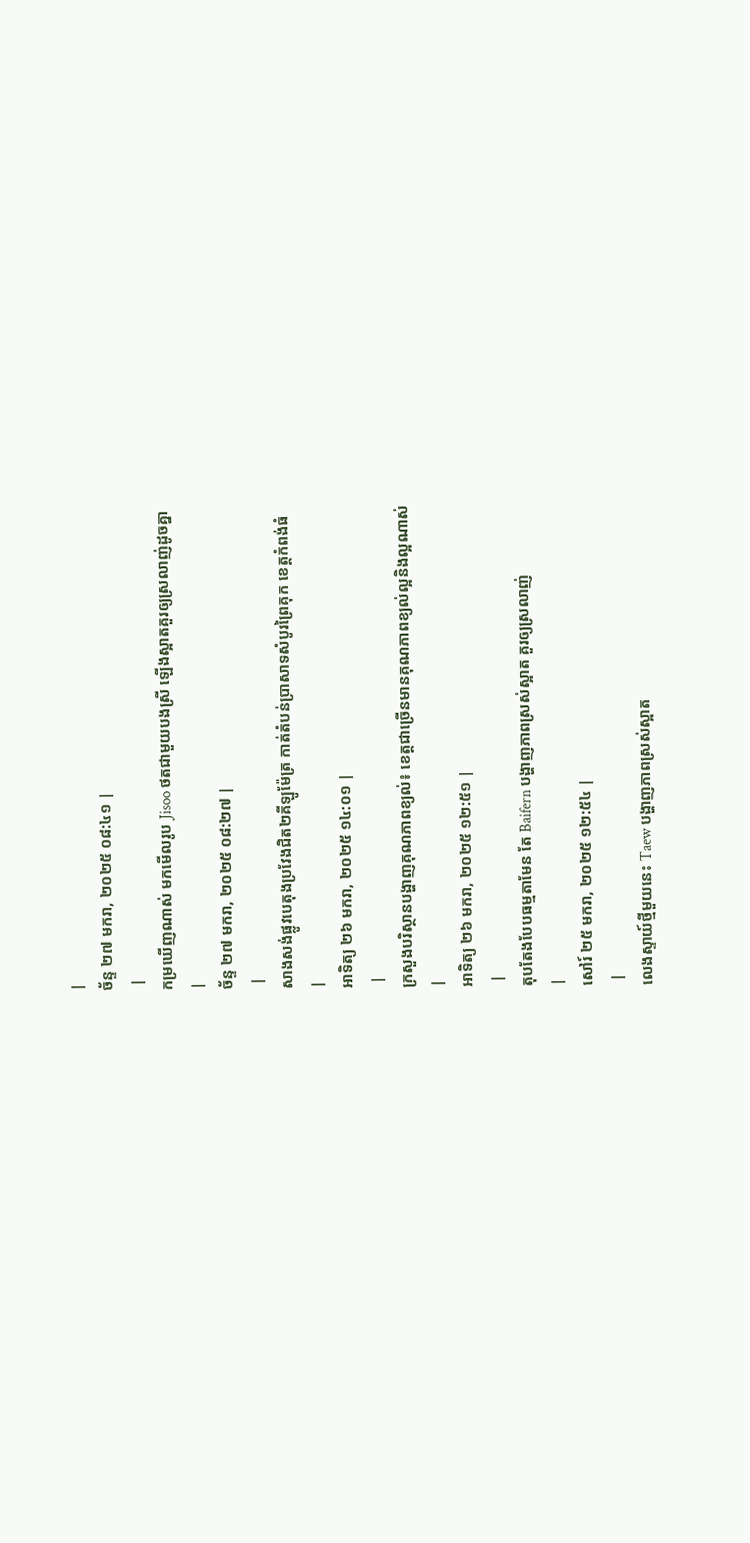|
ច័ន្ទ ២៧ មករា, ២០២៥ ០៨:៤១ |
 |
កម្រឃើញណាស់ មកមើលរូប Jisoo ថតជាមួយបងស្រី ឡើងស្អាតគួរឲ្យស្រលាញ់ដូចគ្នា
|
ច័ន្ទ ២៧ មករា, ២០២៥ ០៨:២៧ |
 |
សាងសង់ផ្លូវបេតុងប្រវែងជិត២គីឡូម៉ែត្រ កាត់តំបន់ប្រាសាទសំបូរព្រៃគុក ខេត្តកំពង់ធំ
|
អាទិត្យ ២៦ មករា, ២០២៥ ១៤:០១ |
 |
ក្រសួងបរិស្ថានបង្ហាញគុណភាពខ្យល់៖ ខេត្តជាច្រើនមានគុណភាពខ្យល់ល្អនិងល្អណាស់
|
អាទិត្យ ២៦ មករា, ២០២៥ ១២:៥១ |
 |
តុបតែងបែបធម្មតាមែន តែ Baifern បង្ហាញភាពស្រស់ស្អាត គួរឲ្យស្រលាញ់
|
សៅរ៍ ២៥ មករា, ២០២៥ ១២:៥៤ |
 |
លេងស្ទាយ៍ថ្មីមួយនេះ Taew បង្ហាញភាពស្រស់ស្អាត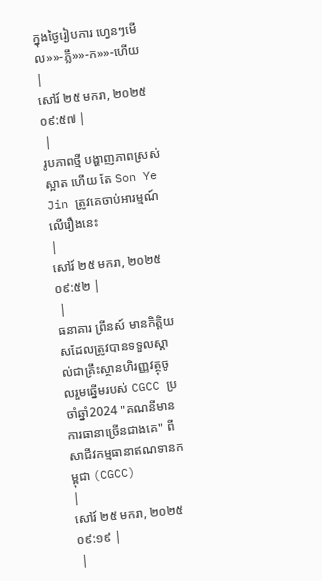ក្នុងថ្ងៃរៀបការ ហ្វេនៗមើល»»-ភ្លឹ»»-ក»»-ហើយ
|
សៅរ៍ ២៥ មករា, ២០២៥ ០៩:៥៧ |
 |
រូបភាពថ្មី បង្ហាញភាពស្រស់ស្អាត ហើយ តែ Son Ye Jin ត្រូវគេចាប់អារម្មណ៍ លើរឿងនេះ
|
សៅរ៍ ២៥ មករា, ២០២៥ ០៩:៥២ |
 |
ធនាគារ ព្រីនស៍ មានកិត្តិយសដែលត្រូវបានទទួលស្គាល់ជាគ្រឹះស្ថានហិរញ្ញវត្ថុចូលរួមឆ្នើមរបស់ CGCC ប្រចាំឆ្នាំ2024 "គណនីមានការធានាច្រើនជាងគេ" ពីសាជីវកម្មធានាឥណទានកម្ពុជា (CGCC)
|
សៅរ៍ ២៥ មករា, ២០២៥ ០៩:១៩ |
 |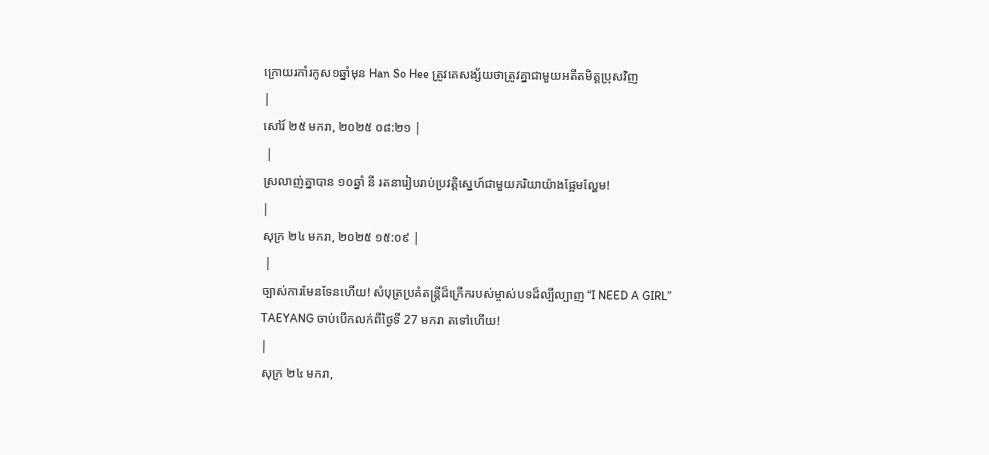ក្រោយរកាំរកូស១ឆ្នាំមុន Han So Hee ត្រូវគេសង្ស័យថាត្រូវគ្នាជាមួយអតីតមិត្តប្រុសវិញ
|
សៅរ៍ ២៥ មករា, ២០២៥ ០៨:២១ |
 |
ស្រលាញ់គ្នាបាន ១០ឆ្នាំ នី រតនារៀបរាប់ប្រវត្តិស្នេហ៍ជាមួយភរិយាយ៉ាងផ្អែមល្ហែម!
|
សុក្រ ២៤ មករា, ២០២៥ ១៥:០៩ |
 |
ច្បាស់ការមែនទែនហើយ! សំបុត្រប្រគំតន្ត្រីដ៏ក្រើករបស់ម្ចាស់បទដ៏ល្បីល្បាញ “I NEED A GIRL” TAEYANG ចាប់បើកលក់ពីថ្ងៃទី 27 មករា តទៅហើយ!
|
សុក្រ ២៤ មករា,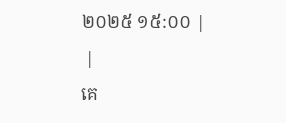២០២៥ ១៥:០០ |
 |
គេ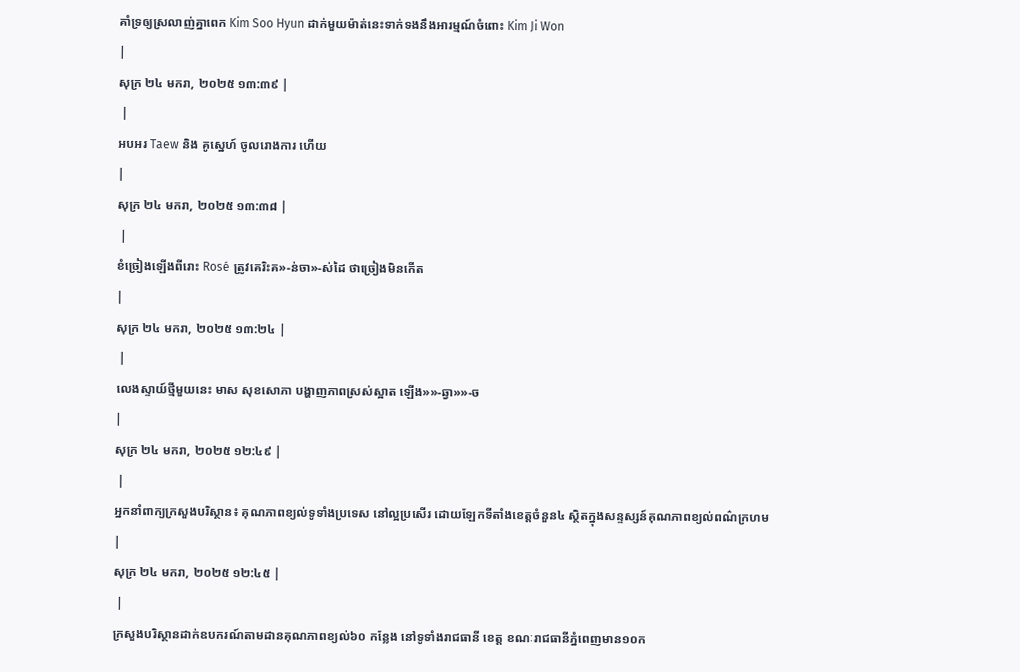គាំទ្រឲ្យស្រលាញ់គ្នាពេក Kim Soo Hyun ដាក់មួយម៉ាត់នេះទាក់ទងនឹងអារម្មណ៍ចំពោះ Kim Ji Won
|
សុក្រ ២៤ មករា, ២០២៥ ១៣:៣៩ |
 |
អបអរ Taew និង គូស្នេហ៍ ចូលរោងការ ហើយ
|
សុក្រ ២៤ មករា, ២០២៥ ១៣:៣៨ |
 |
ខំច្រៀងឡើងពីរោះ Rosé ត្រូវគេរិះគ»-ន់ចា»-ស់ដៃ ថាច្រៀងមិនកើត
|
សុក្រ ២៤ មករា, ២០២៥ ១៣:២៤ |
 |
លេងស្ទាយ៍ថ្មីមួយនេះ មាស សុខសោភា បង្ហាញភាពស្រស់ស្អាត ឡើង»»-ឆ្វា»»-ច
|
សុក្រ ២៤ មករា, ២០២៥ ១២:៤៩ |
 |
អ្នកនាំពាក្យក្រសួងបរិស្ថាន៖ គុណភាពខ្យល់ទូទាំងប្រទេស នៅល្អប្រសើរ ដោយឡែកទីតាំងខេត្តចំនួន៤ ស្ថិតក្នុងសន្ទស្សន៍គុណភាពខ្យល់ពណ៌ក្រហម
|
សុក្រ ២៤ មករា, ២០២៥ ១២:៤៥ |
 |
ក្រសួងបរិស្ថានដាក់ឧបករណ៍តាមដានគុណភាពខ្យល់៦០ កន្លែង នៅទូទាំងរាជធានី ខេត្ត ខណៈរាជធានីភ្នំពេញមាន១០ក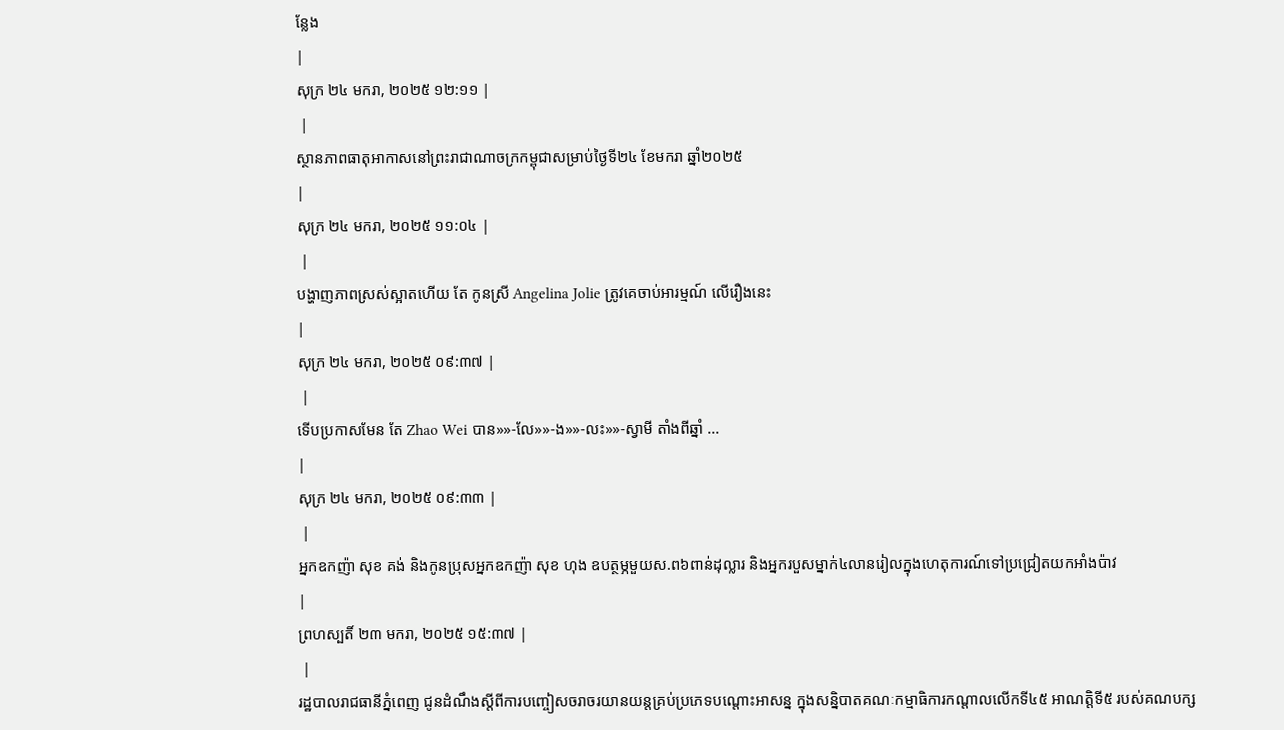ន្លែង
|
សុក្រ ២៤ មករា, ២០២៥ ១២:១១ |
 |
ស្ថានភាពធាតុអាកាសនៅព្រះរាជាណាចក្រកម្ពុជាសម្រាប់ថ្ងៃទី២៤ ខែមករា ឆ្នាំ២០២៥
|
សុក្រ ២៤ មករា, ២០២៥ ១១:០៤ |
 |
បង្ហាញភាពស្រស់ស្អាតហើយ តែ កូនស្រី Angelina Jolie ត្រូវគេចាប់អារម្មណ៍ លើរឿងនេះ
|
សុក្រ ២៤ មករា, ២០២៥ ០៩:៣៧ |
 |
ទើបប្រកាសមែន តែ Zhao Wei បាន»»-លែ»»-ង»»-លះ»»-ស្វាមី តាំងពីឆ្នាំ ...
|
សុក្រ ២៤ មករា, ២០២៥ ០៩:៣៣ |
 |
អ្នកឧកញ៉ា សុខ គង់ និងកូនប្រុសអ្នកឧកញ៉ា សុខ ហុង ឧបត្ថម្ភមួយស.ព៦ពាន់ដុល្លារ និងអ្នករបួសម្នាក់៤លានរៀលក្នុងហេតុការណ៍ទៅប្រជ្រៀតយកអាំងប៉ាវ
|
ព្រហស្បតិ៍ ២៣ មករា, ២០២៥ ១៥:៣៧ |
 |
រដ្ឋបាលរាជធានីភ្នំពេញ ជូនដំណឹងស្តីពីការបញ្ចៀសចរាចរយានយន្តគ្រប់ប្រភេទបណ្តោះអាសន្ន ក្នុងសន្និបាតគណៈកម្មាធិការកណ្តាលលើកទី៤៥ អាណត្តិទី៥ របស់គណបក្ស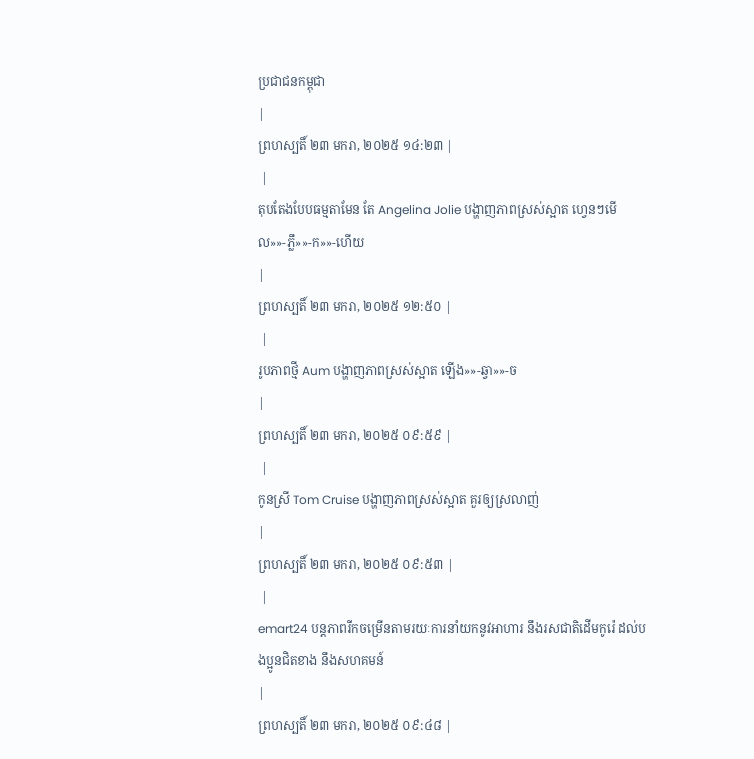ប្រជាជនកម្ពុជា
|
ព្រហស្បតិ៍ ២៣ មករា, ២០២៥ ១៤:២៣ |
 |
តុបតែងបែបធម្មតាមែន តែ Angelina Jolie បង្ហាញភាពស្រស់ស្អាត ហ្វេនៗមើល»»-ភ្លឹ»»-ក»»-ហើយ
|
ព្រហស្បតិ៍ ២៣ មករា, ២០២៥ ១២:៥០ |
 |
រូបភាពថ្មី Aum បង្ហាញភាពស្រស់ស្អាត ឡើង»»-ឆ្វា»»-ច
|
ព្រហស្បតិ៍ ២៣ មករា, ២០២៥ ០៩:៥៩ |
 |
កូនស្រី Tom Cruise បង្ហាញភាពស្រស់ស្អាត គួរឲ្យស្រលាញ់
|
ព្រហស្បតិ៍ ២៣ មករា, ២០២៥ ០៩:៥៣ |
 |
emart24 បន្តភាពរីកចម្រើនតាមរយៈការនាំយកនូវអាហារ នឹងរសជាតិដើមកូរ៉េ ដល់បងប្អូនជិតខាង នឹងសហគមន៍
|
ព្រហស្បតិ៍ ២៣ មករា, ២០២៥ ០៩:៤៨ |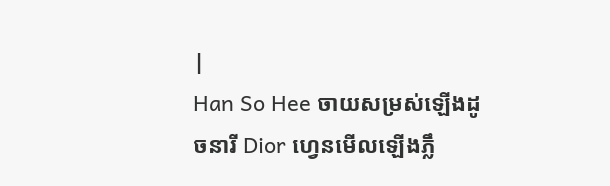|
Han So Hee ចាយសម្រស់ឡើងដូចនារី Dior ហ្វេនមើលឡើងភ្លឹ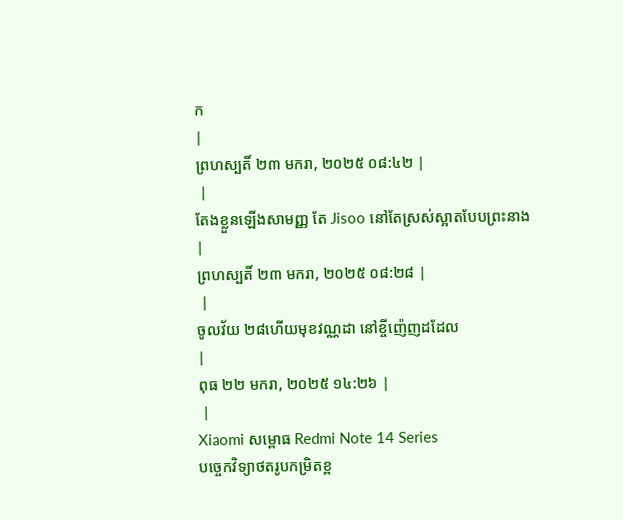ក
|
ព្រហស្បតិ៍ ២៣ មករា, ២០២៥ ០៨:៤២ |
 |
តែងខ្លួនឡើងសាមញ្ញ តែ Jisoo នៅតែស្រស់ស្អាតបែបព្រះនាង
|
ព្រហស្បតិ៍ ២៣ មករា, ២០២៥ ០៨:២៨ |
 |
ចូលវ័យ ២៨ហើយមុខវណ្ណដា នៅខ្ចីញ៉េញដដែល
|
ពុធ ២២ មករា, ២០២៥ ១៤:២៦ |
 |
Xiaomi សម្ពោធ Redmi Note 14 Series
បច្ចេកវិទ្យាថតរូបកម្រិតខ្ព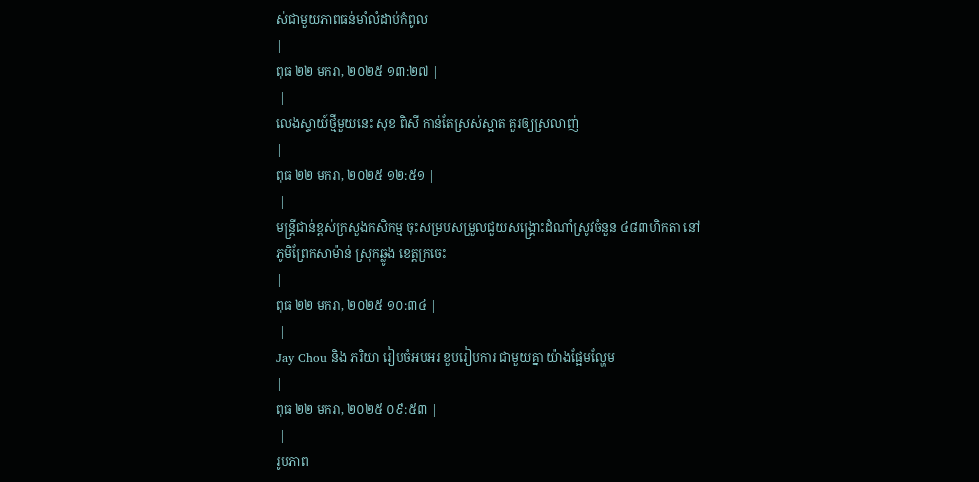ស់ជាមួយភាពធន់មាំលំដាប់កំពូល
|
ពុធ ២២ មករា, ២០២៥ ១៣:២៧ |
 |
លេងស្ទាយ៍ថ្មីមួយនេះ សុខ ពិសី កាន់តែស្រស់ស្អាត គួរឲ្យស្រលាញ់
|
ពុធ ២២ មករា, ២០២៥ ១២:៥១ |
 |
មន្ត្រីជាន់ខ្ពស់ក្រសួងកសិកម្ម ចុះសម្របសម្រួលជួយសង្រ្គោះដំណាំស្រូវចំនួន ៤៨៣ហិកតា នៅភូមិព្រែកសាម៉ាន់ ស្រុកឆ្លូង ខេត្តក្រចេះ
|
ពុធ ២២ មករា, ២០២៥ ១០:៣៤ |
 |
Jay Chou និង ភរិយា រៀបចំអបអរ ខួបរៀបការ ជាមួយគ្នា យ៉ាងផ្អែមល្ហែម
|
ពុធ ២២ មករា, ២០២៥ ០៩:៥៣ |
 |
រូបភាព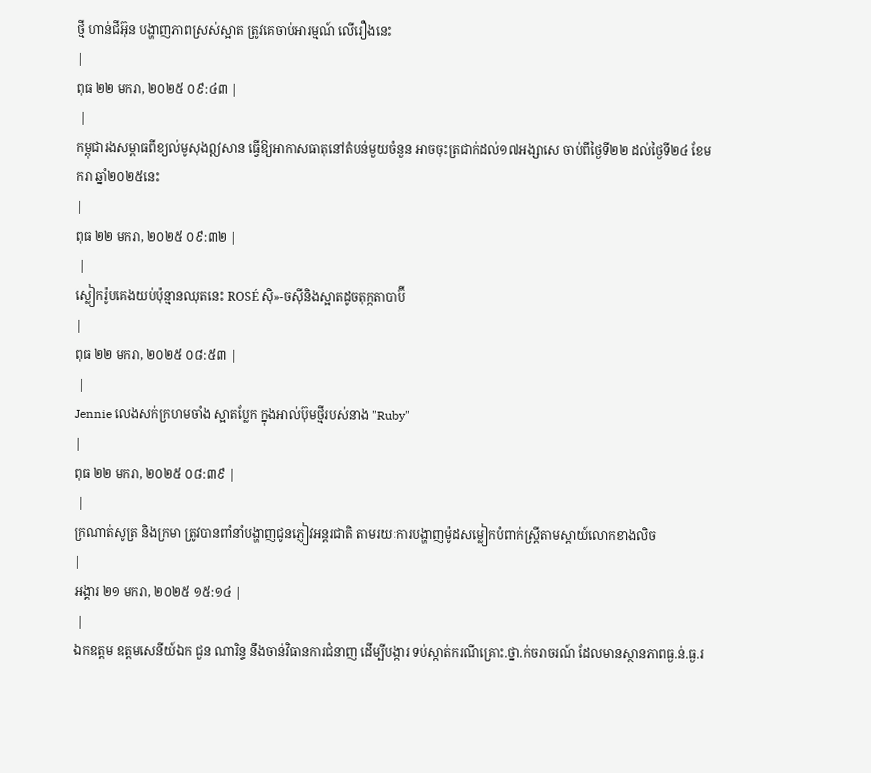ថ្មី ហាន់ជីអ៊ុន បង្ហាញភាពស្រស់ស្អាត ត្រូវគេចាប់អារម្មណ៍ លើរឿងនេះ
|
ពុធ ២២ មករា, ២០២៥ ០៩:៤៣ |
 |
កម្ពុជារងសម្ពាធពីខ្យល់មូសុងឦសាន ធ្វើឱ្យអាកាសធាតុនៅតំបន់មួយចំនួន អាចចុះត្រជាក់ដល់១៧អង្សាសេ ចាប់ពីថ្ងៃទី២២ ដល់ថ្ងៃទី២៤ ខែមករា ឆ្នាំ២០២៥នេះ
|
ពុធ ២២ មករា, ២០២៥ ០៩:៣២ |
 |
ស្លៀករ៉ូបគេងយប់ប៉ុន្មានឈុតនេះ ROSÉ ស៊ិ»-ចស៊ីនិងស្អាតដូចតុក្កតាបាប៊ី
|
ពុធ ២២ មករា, ២០២៥ ០៨:៥៣ |
 |
Jennie លេងសក់ក្រហមចាំង ស្អាតប្លែក ក្នុងអាល់ប៊ុមថ្មីរបស់នាង "Ruby"
|
ពុធ ២២ មករា, ២០២៥ ០៨:៣៩ |
 |
ក្រណាត់សូត្រ និងក្រមា ត្រូវបានពាំនាំបង្ហាញជូនភ្ញៀវអន្តរជាតិ តាមរយៈការបង្ហាញម៉ូដសម្លៀកបំពាក់ស្រ្តីតាមស្តាយ៍លោកខាងលិច
|
អង្គារ ២១ មករា, ២០២៥ ១៥:១៤ |
 |
ឯកឧត្តម ឧត្តមសេនីយ៍ឯក ជួន ណារិន្ទ នឹងចាន់វិធានការជំនាញ ដើម្បីបង្ការ ទប់ស្កាត់ករណីគ្រោះ.ថ្នា.ក់ចរាចរណ៍ ដែលមានស្ថានភាពធ្ង.ន់.ធ្ង.រ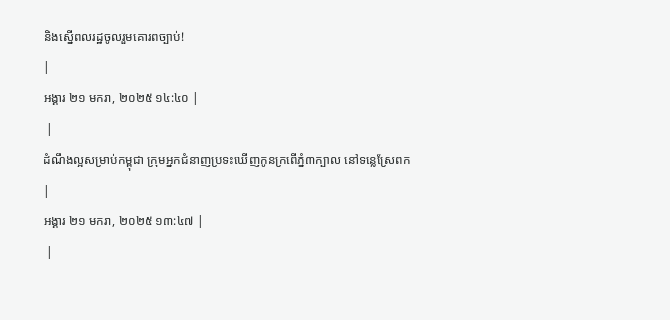និងស្នើពលរដ្ឋចូលរួមគោរពច្បាប់!
|
អង្គារ ២១ មករា, ២០២៥ ១៤:៤០ |
 |
ដំណឹងល្អសម្រាប់កម្ពុជា ក្រុមអ្នកជំនាញប្រទះឃើញកូនក្រពើភ្នំ៣ក្បាល នៅទន្លេស្រែពក
|
អង្គារ ២១ មករា, ២០២៥ ១៣:៤៧ |
 |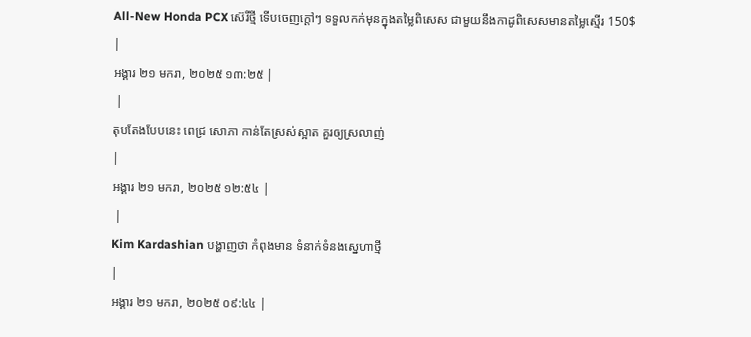All-New Honda PCX ស៊េរីថ្មី ទើបចេញក្តៅៗ ទទួលកក់មុនក្នុងតម្លៃពិសេស ជាមួយនឹងកាដូពិសេសមានតម្លៃស្មើរ 150$
|
អង្គារ ២១ មករា, ២០២៥ ១៣:២៥ |
 |
តុបតែងបែបនេះ ពេជ្រ សោភា កាន់តែស្រស់ស្អាត គួរឲ្យស្រលាញ់
|
អង្គារ ២១ មករា, ២០២៥ ១២:៥៤ |
 |
Kim Kardashian បង្ហាញថា កំពុងមាន ទំនាក់ទំនងស្នេហាថ្មី
|
អង្គារ ២១ មករា, ២០២៥ ០៩:៤៤ |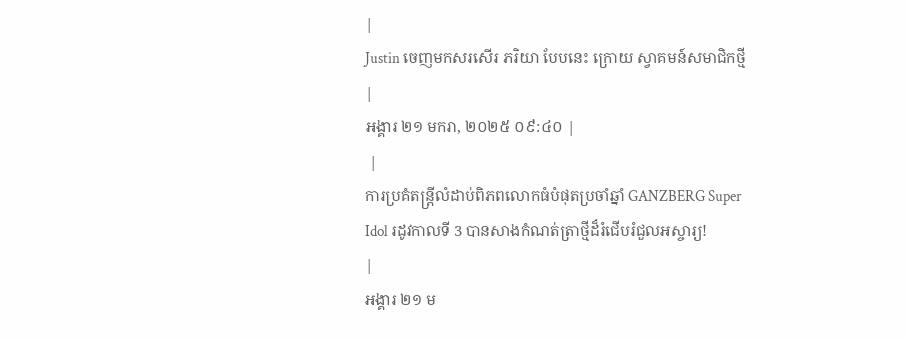|
Justin ចេញមកសរសើរ ភរិយា បែបនេះ ក្រោយ ស្វាគមន៍សមាជិកថ្មី
|
អង្គារ ២១ មករា, ២០២៥ ០៩:៤០ |
 |
ការប្រគំតន្ត្រីលំដាប់ពិភពលោកធំបំផុតប្រចាំឆ្នាំ GANZBERG Super Idol រដូវកាលទី 3 បានសាងកំណត់ត្រាថ្មីដ៏រំជើបរំជួលអស្ចារ្យ!
|
អង្គារ ២១ ម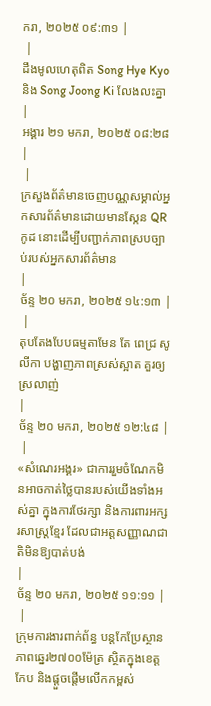ករា, ២០២៥ ០៩:៣១ |
 |
ដឹងមូលហេតុពិត Song Hye Kyo និង Song Joong Ki លែងលះគ្នា
|
អង្គារ ២១ មករា, ២០២៥ ០៨:២៨ |
 |
ក្រសួងព័ត៌មានចេញបណ្ណសម្គាល់អ្នកសារព័ត៌មានដោយមានស្កែន QR កូដ នោះដើម្បីបញ្ជាក់ភាពស្របច្បាប់របស់អ្នកសារព័ត៌មាន
|
ច័ន្ទ ២០ មករា, ២០២៥ ១៤:១៣ |
 |
តុបតែងបែបធម្មតាមែន តែ ពេជ្រ សូលីកា បង្ហាញភាពស្រស់ស្អាត គួរឲ្យស្រលាញ់
|
ច័ន្ទ ២០ មករា, ២០២៥ ១២:៤៨ |
 |
«សំណេរអង្គរ» ជាការរួមចំណែកមិនអាចកាត់ថ្លៃបានរបស់យើងទាំងអស់គ្នា ក្នុងការថែរក្សា និងការពារអក្សរសាស្ត្រខ្មែរ ដែលជាអត្តសញ្ញាណជាតិមិនឱ្យបាត់បង់
|
ច័ន្ទ ២០ មករា, ២០២៥ ១១:១១ |
 |
ក្រុមការងារពាក់ព័ន្ធ បន្តកែប្រែស្ថានភាពឆ្នេរ២៧០០ម៉ែត្រ ស្ថិតក្នុងខេត្តកែប និងផ្តួចផ្តើមលើកកម្ពស់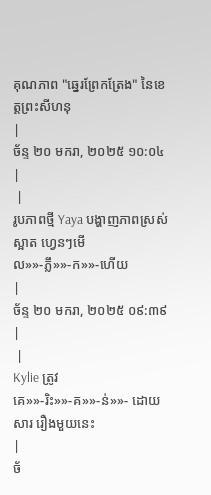គុណភាព "ឆ្នេរព្រែកត្រែង" នៃខេត្តព្រះសីហនុ
|
ច័ន្ទ ២០ មករា, ២០២៥ ១០:០៤ |
 |
រូបភាពថ្មី Yaya បង្ហាញភាពស្រស់ស្អាត ហ្វេនៗមើល»»-ភ្លឹ»»-ក»»-ហើយ
|
ច័ន្ទ ២០ មករា, ២០២៥ ០៩:៣៩ |
 |
Kylie ត្រូវគេ»»-រិះ»»-គ»»-ន់»»- ដោយសារ រឿងមួយនេះ
|
ច័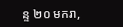ន្ទ ២០ មករា,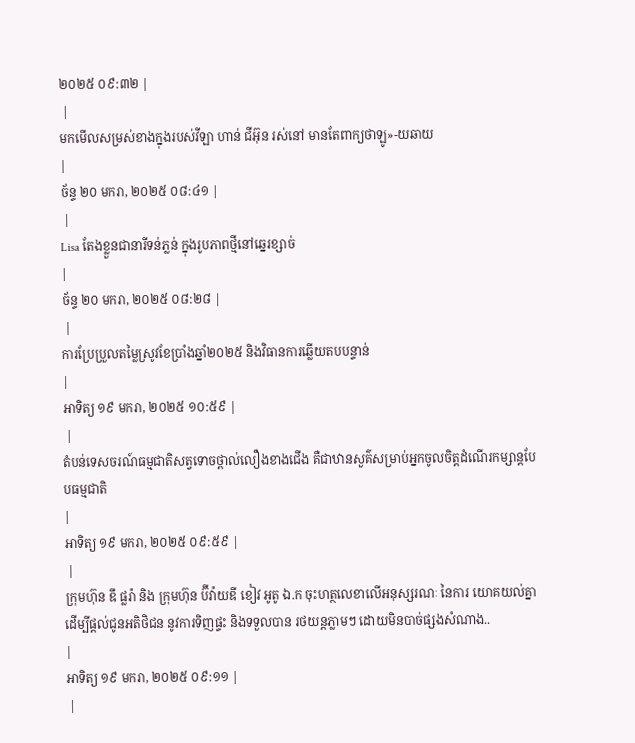២០២៥ ០៩:៣២ |
 |
មកមើលសម្រស់ខាងក្នុងរបស់វីឡា ហាន់ ជីអ៊ុន រស់នៅ មានតែពាក្យថាឡូ»-យឆាយ
|
ច័ន្ទ ២០ មករា, ២០២៥ ០៨:៤១ |
 |
Lisa តែងខ្លួនជានារីទន់ភ្លន់ ក្នុងរូបភាពថ្មីនៅឆ្នេរខ្សាច់
|
ច័ន្ទ ២០ មករា, ២០២៥ ០៨:២៨ |
 |
ការប្រែប្រួលតម្លៃស្រូវខែប្រាំងឆ្នាំ២០២៥ និងវិធានការឆ្លើយតបបន្ទាន់
|
អាទិត្យ ១៩ មករា, ២០២៥ ១០:៥៩ |
 |
តំបន់ទេសចរណ៍ធម្មជាតិសត្វទោចថ្ពាល់លឿងខាងជើង គឺជាឋានសួគ៌សម្រាប់អ្នកចូលចិត្តដំណើរកម្សាន្តបែបធម្មជាតិ
|
អាទិត្យ ១៩ មករា, ២០២៥ ០៩:៥៩ |
 |
ក្រុមហ៊ុន ឌឹ ផ្លរ៉ា និង ក្រុមហ៊ុន ប៊ីវ៉ាយឌី ខៀវ អូតូ ឯ.ក ចុះហត្ថលេខាលើអនុស្សរណៈ នៃការ យោគយល់គ្នា ដើម្បីផ្តល់ជូនអតិថិជន នូវការទិញផ្ទះ និងទទួលបាន រថយន្តភ្លាមៗ ដោយមិនបាច់ផ្សងសំណាង..
|
អាទិត្យ ១៩ មករា, ២០២៥ ០៩:១១ |
 |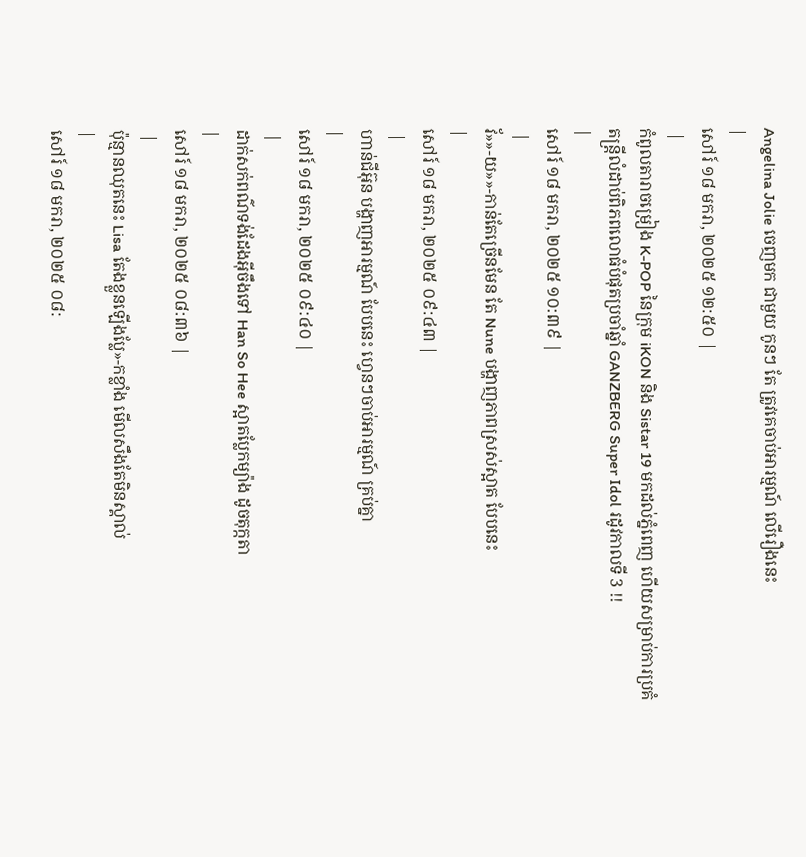Angelina Jolie ចេញមក ជាមួយ កូនៗ តែ ត្រូវគេចាប់អារម្មណ៍ លើរឿងនេះ
|
សៅរ៍ ១៨ មករា, ២០២៥ ១២:៥០ |
 |
កំពូលតារាចម្រៀង K-POP នៃក្រុម iKON និង Sistar 19 មកដល់ភ្នំពេញ ហើយសម្រាប់ការប្រគំតន្ត្រីលំដាប់ពិភពលោធំបំផុតប្រចាំឆ្នាំ GANZBERG Super Idol រដូវកាលទី 3 !!
|
សៅរ៍ ១៨ មករា, ២០២៥ ១០:៣៩ |
 |
វ័»»-យ»»-កាន់តែច្រើនមែន តែ Nune បង្ហាញភាពស្រស់ស្អាត បែបនេះ
|
សៅរ៍ ១៨ មករា, ២០២៥ ០៩:៤៣ |
 |
ហាន់ជីអ៊ុន បង្ហាញអារម្មណ៍ បែបនេះ ហ្វេនៗចាប់អារម្មណ៍ គ្រប់គ្នា
|
សៅរ៍ ១៨ មករា, ២០២៥ ០៩:៤០ |
 |
ដាក់សក់ពណ៌ទង់ដែងអ៊ីចឹងទៅ Han So Hee ស្អាតប្លែកម្យ៉ាង ដូចតុក្កតា
|
សៅរ៍ ១៨ មករា, ២០២៥ ០៨:៣៦ |
 |
ប៉ុន្មានឈុតនេះ Lisa តែងខ្លួនឡើងប្លែ»-កខ្លាំង មើលសឹងតែមិនស្គាល់
|
សៅរ៍ ១៨ មករា, ២០២៥ ០៨: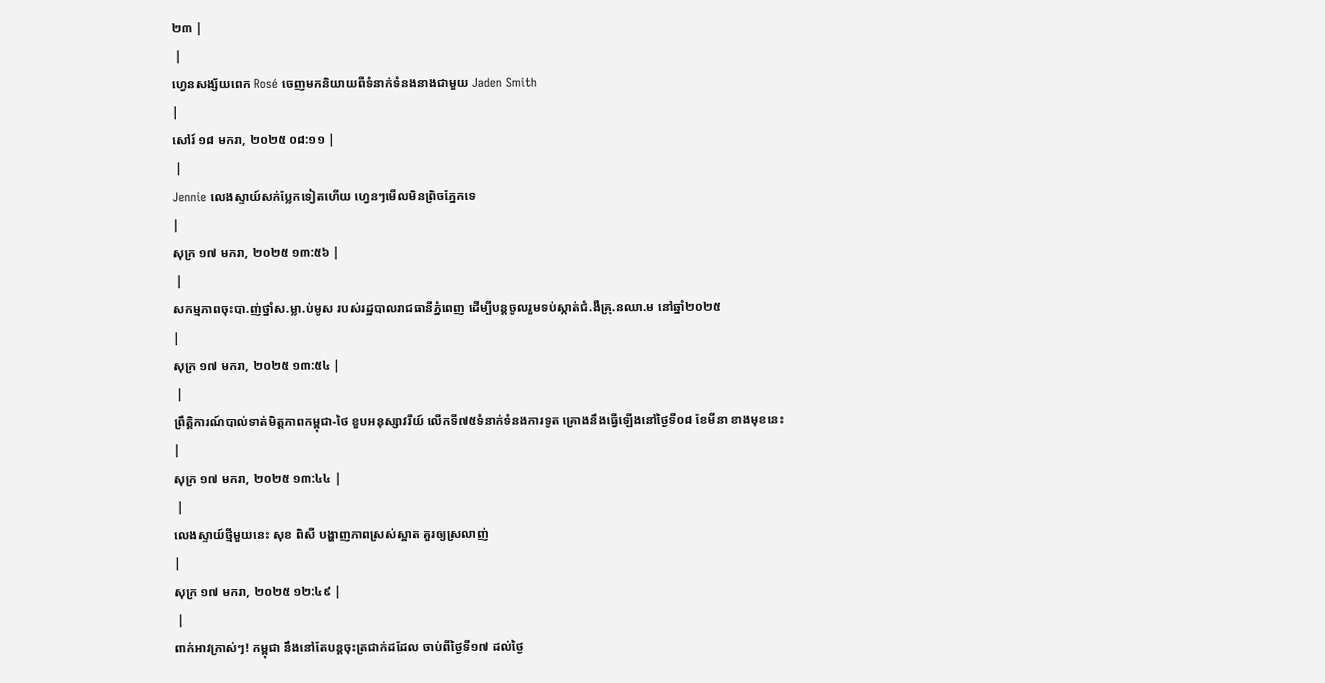២៣ |
 |
ហ្វេនសង្ស័យពេក Rosé ចេញមកនិយាយពីទំនាក់ទំនងនាងជាមួយ Jaden Smith
|
សៅរ៍ ១៨ មករា, ២០២៥ ០៨:១១ |
 |
Jennie លេងស្ទាយ៍សក់ប្លែកទៀតហើយ ហ្វេនៗមើលមិនព្រិចភ្នែកទេ
|
សុក្រ ១៧ មករា, ២០២៥ ១៣:៥៦ |
 |
សកម្មភាពចុះបា.ញ់ថ្នាំស.ម្លា.ប់មូស របស់រដ្ឋបាលរាជធានីភ្នំពេញ ដើម្បីបន្តចូលរួមទប់ស្កាត់ជំ.ងឺគ្រុ.នឈា.ម នៅឆ្នាំ២០២៥
|
សុក្រ ១៧ មករា, ២០២៥ ១៣:៥៤ |
 |
ព្រឹត្តិការណ៍បាល់ទាត់មិត្តភាពកម្ពុជា-ថៃ ខួបអនុស្សាវរីយ៍ លើកទី៧៥ទំនាក់ទំនងការទូត គ្រោងនឹងធ្វើឡើងនៅថ្ងៃទី០៨ ខែមីនា ខាងមុខនេះ
|
សុក្រ ១៧ មករា, ២០២៥ ១៣:៤៤ |
 |
លេងស្ទាយ៍ថ្មីមួយនេះ សុខ ពិសី បង្ហាញភាពស្រស់ស្អាត គួរឲ្យស្រលាញ់
|
សុក្រ ១៧ មករា, ២០២៥ ១២:៤៩ |
 |
ពាក់អាវក្រាស់ៗ! កម្ពុជា នឹងនៅតែបន្ដចុះត្រជាក់ដដែល ចាប់ពីថ្ងៃទី១៧ ដល់ថ្ងៃ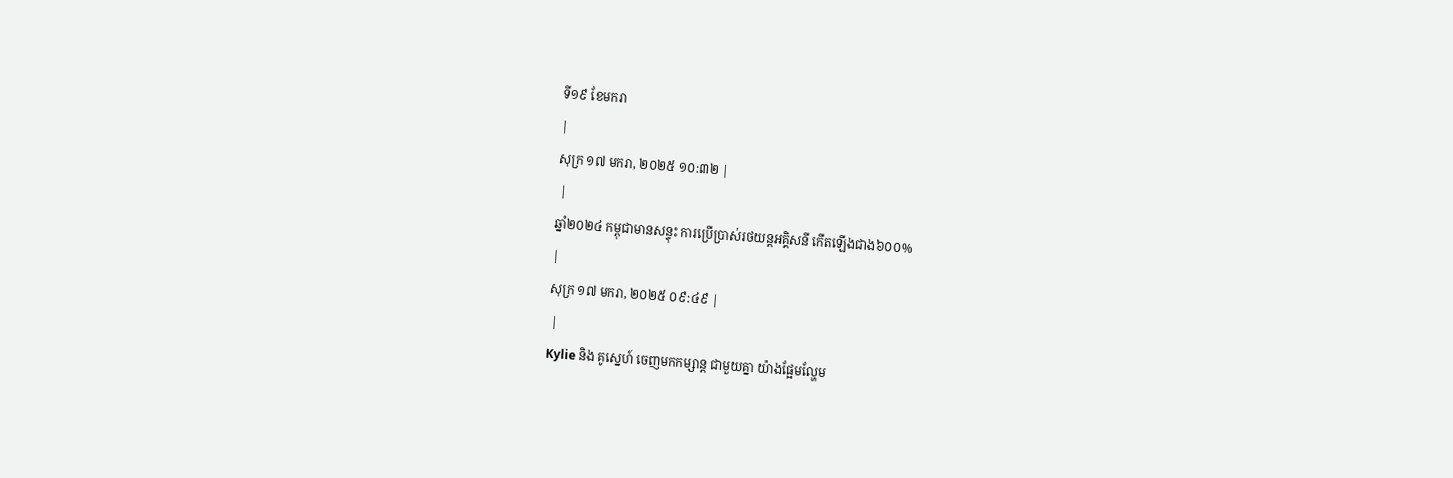ទី១៩ ខែមករា
|
សុក្រ ១៧ មករា, ២០២៥ ១០:៣២ |
 |
ឆ្នាំ២០២៤ កម្ពុជាមានសន្ទុះ ការប្រើប្រាស់រថយន្តអគ្គិសនី កើតឡើងជាង៦០០%
|
សុក្រ ១៧ មករា, ២០២៥ ០៩:៤៩ |
 |
Kylie និង គូស្នេហ៍ ចេញមកកម្សាន្ត ជាមួយគ្នា យ៉ាងផ្អែមល្ហែម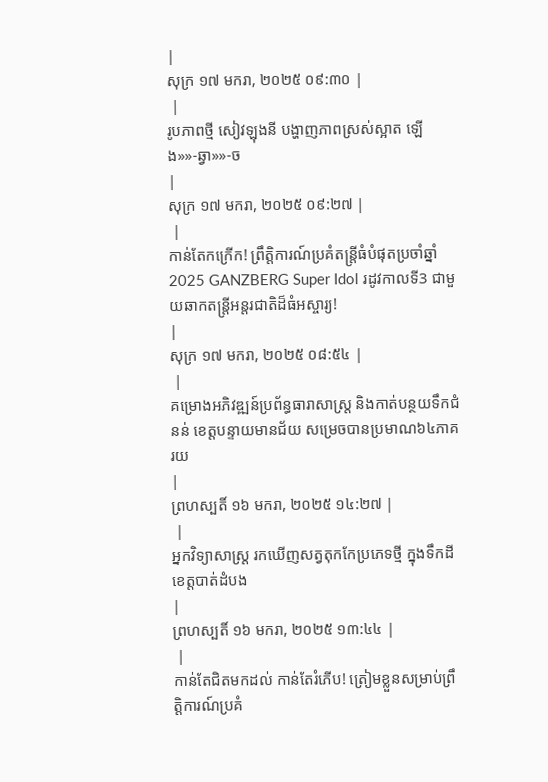|
សុក្រ ១៧ មករា, ២០២៥ ០៩:៣០ |
 |
រូបភាពថ្មី សៀវឡុងនី បង្ហាញភាពស្រស់ស្អាត ឡើង»»-ឆ្វា»»-ច
|
សុក្រ ១៧ មករា, ២០២៥ ០៩:២៧ |
 |
កាន់តែកក្រើក! ព្រឹត្តិការណ៍ប្រគំតន្ត្រីធំបំផុតប្រចាំឆ្នាំ 2025 GANZBERG Super Idol រដូវកាលទី3 ជាមួយឆាកតន្ត្រីអន្តរជាតិដ៏ធំអស្ចារ្យ!
|
សុក្រ ១៧ មករា, ២០២៥ ០៨:៥៤ |
 |
គម្រោងអភិវឌ្ឍន៍ប្រព័ន្ធធារាសាស្រ្ត និងកាត់បន្ថយទឹកជំនន់ ខេត្តបន្ទាយមានជ័យ សម្រេចបានប្រមាណ៦៤ភាគរយ
|
ព្រហស្បតិ៍ ១៦ មករា, ២០២៥ ១៤:២៧ |
 |
អ្នកវិទ្យាសាស្ត្រ រកឃើញសត្វតុកកែប្រភេទថ្មី ក្នុងទឹកដីខេត្តបាត់ដំបង
|
ព្រហស្បតិ៍ ១៦ មករា, ២០២៥ ១៣:៤៤ |
 |
កាន់តែជិតមកដល់ កាន់តែរំភើប! ត្រៀមខ្លួនសម្រាប់ព្រឹត្តិការណ៍ប្រគំ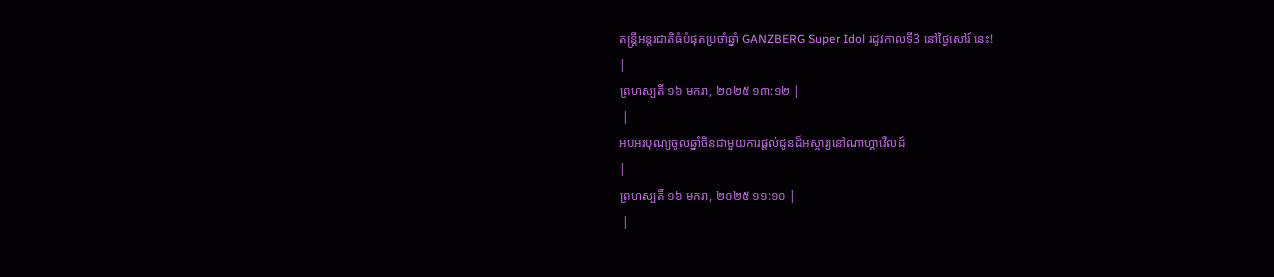តន្ត្រីអន្តរជាតិធំបំផុតប្រចាំឆ្នាំ GANZBERG Super Idol រដូវកាលទី3 នៅថ្ងៃសៅរ៍ នេះ!
|
ព្រហស្បតិ៍ ១៦ មករា, ២០២៥ ១៣:១២ |
 |
អបអរបុណ្យចូលឆ្នាំចិនជាមួយការផ្តល់ជូនដ៏អស្ចារ្យនៅណាហ្គាវើលដ៍
|
ព្រហស្បតិ៍ ១៦ មករា, ២០២៥ ១១:១០ |
 |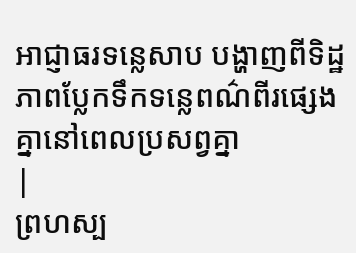អាជ្ញាធរទន្លេសាប បង្ហាញពីទិដ្ឋភាពប្លែកទឹកទន្លេពណ៌ពីរផ្សេងគ្នានៅពេលប្រសព្វគ្នា
|
ព្រហស្ប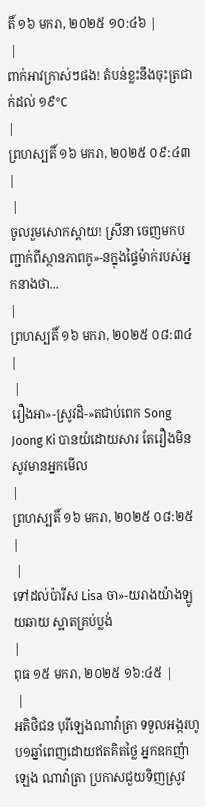តិ៍ ១៦ មករា, ២០២៥ ១០:៤៦ |
 |
ពាក់អាវក្រាស់ៗផង! តំបន់ខ្លះនឹងចុះត្រជាក់ដល់ ១៩°C
|
ព្រហស្បតិ៍ ១៦ មករា, ២០២៥ ០៩:៤៣ |
 |
ចូលរួមសោកស្តាយ! ស្រីនា ចេញមកបញ្ជាក់ពីស្ថានភាពកូ»-នក្នុងផ្ទៃម៉ាក់របស់អ្នកនាងថា...
|
ព្រហស្បតិ៍ ១៦ មករា, ២០២៥ ០៨:៣៤ |
 |
រឿងអា»-ស្រូវដិ-»តជាប់ពេក Song Joong Ki បានយំដោយសារ តែរឿងមិនសូវមានអ្នកមើល
|
ព្រហស្បតិ៍ ១៦ មករា, ២០២៥ ០៨:២៥ |
 |
ទៅដល់ប៉ារីស Lisa ចា»-យរាងយ៉ាងឡូយឆាយ ស្អាតគ្រប់ប្លង់
|
ពុធ ១៥ មករា, ២០២៥ ១៦:៤៥ |
 |
អតិថិជន បុរីឡេងណាវ៉ាត្រា ទទួលអង្ករហូប១ឆ្នាំពេញដោយឥតគិតថ្លៃ អ្នកឧកញ៉ា ឡេង ណាវ៉ាត្រា ប្រកាសជួយទិញស្រូវ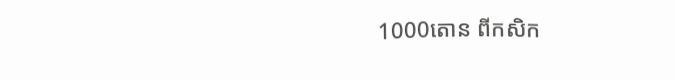1000តោន ពីកសិក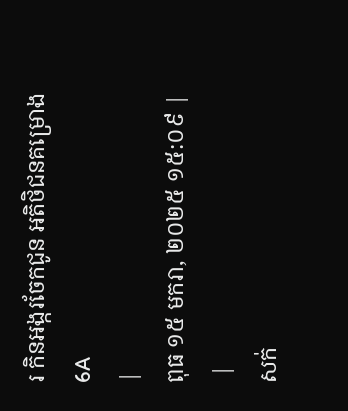រ កិនអង្ករចែកជូន អតិថិជនគម្រោង6A
|
ពុធ ១៥ មករា, ២០២៥ ១៥:០៩ |
 |
សក់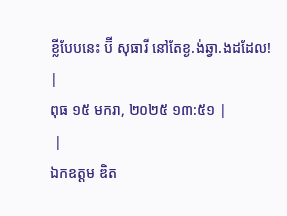ខ្លីបែបនេះ ប៊ី សុធារី នៅតែខ្ង.ង់ឆ្វា.ងដដែល!
|
ពុធ ១៥ មករា, ២០២៥ ១៣:៥១ |
 |
ឯកឧត្តម ឌិត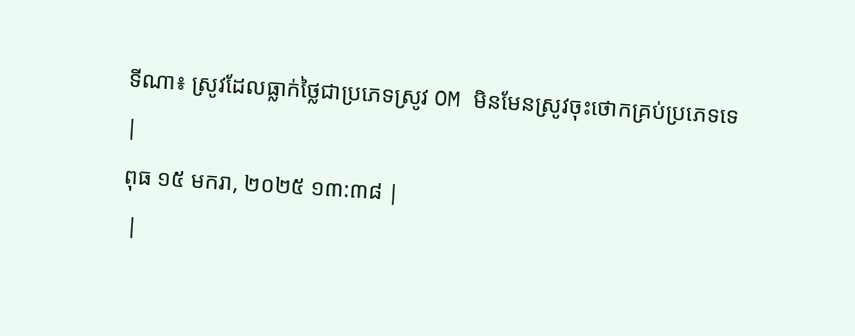ទីណា៖ ស្រូវដែលធ្លាក់ថ្លៃជាប្រភេទស្រូវ OM មិនមែនស្រូវចុះថោកគ្រប់ប្រភេទទេ
|
ពុធ ១៥ មករា, ២០២៥ ១៣:៣៨ |
 |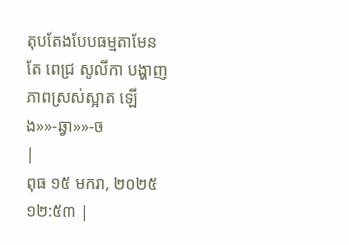តុបតែងបែបធម្មតាមែន តែ ពេជ្រ សូលីកា បង្ហាញភាពស្រស់ស្អាត ឡើង»»-ឆ្វា»»-ច
|
ពុធ ១៥ មករា, ២០២៥ ១២:៥៣ |